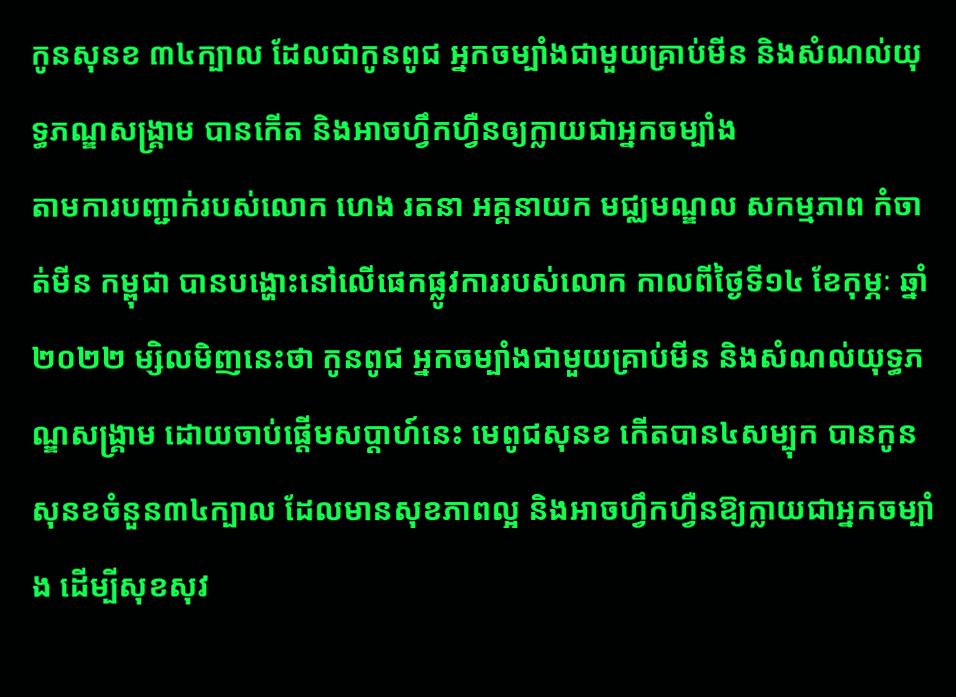កូនសុនខ ៣៤ក្បាល ដែលជាកូនពូជ អ្នកចម្បាំងជាមួយគ្រាប់មីន និងសំណល់យុទ្ធភណ្ឌសង្គ្រាម បានកើត និងអាចហ្វឹកហ្វឺនឲ្យក្លាយជាអ្នកចម្បាំង
តាមការបញ្ជាក់របស់លោក ហេង រតនា អគ្គនាយក មជ្ឈមណ្ឌល សកម្មភាព កំចាត់មីន កម្ពុជា បានបង្ហោះនៅលើផេកផ្លូវការរបស់លោក កាលពីថ្ងៃទី១៤ ខែកុម្ភៈ ឆ្នាំ២០២២ ម្សិលមិញនេះថា កូនពូជ អ្នកចម្បាំងជាមួយគ្រាប់មីន និងសំណល់យុទ្ធភណ្ឌសង្គ្រាម ដោយចាប់ផ្តើមសប្តាហ៍នេះ មេពូជសុនខ កើតបាន៤សម្បុក បានកូនសុនខចំនួន៣៤ក្បាល ដែលមានសុខភាពល្អ និងអាចហ្វឹកហ្វឺនឱ្យក្លាយជាអ្នកចម្បាំង ដើម្បីសុខសុវ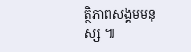ត្ថិភាពសង្គមមនុស្ស ៕